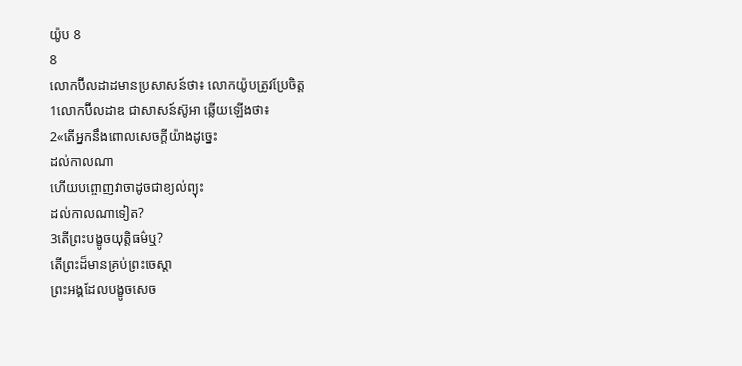យ៉ូប 8
8
លោកប៊ីលដាដមានប្រសាសន៍ថា៖ លោកយ៉ូបត្រូវប្រែចិត្ត
1លោកប៊ីលដាឌ ជាសាសន៍ស៊ូអា ឆ្លើយឡើងថា៖
2«តើអ្នកនឹងពោលសេចក្ដីយ៉ាងដូច្នេះ
ដល់កាលណា
ហើយបព្ចោញវាចាដូចជាខ្យល់ព្យុះ
ដល់កាលណាទៀត?
3តើព្រះបង្ខូចយុត្តិធម៌ឬ?
តើព្រះដ៏មានគ្រប់ព្រះចេស្តា
ព្រះអង្គដែលបង្ខូចសេច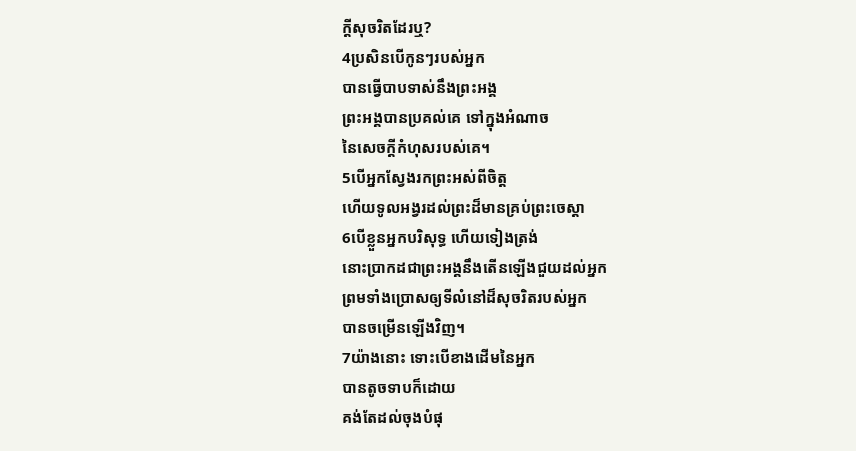ក្ដីសុចរិតដែរឬ?
4ប្រសិនបើកូនៗរបស់អ្នក
បានធ្វើបាបទាស់នឹងព្រះអង្គ
ព្រះអង្គបានប្រគល់គេ ទៅក្នុងអំណាច
នៃសេចក្ដីកំហុសរបស់គេ។
5បើអ្នកស្វែងរកព្រះអស់ពីចិត្ត
ហើយទូលអង្វរដល់ព្រះដ៏មានគ្រប់ព្រះចេស្តា
6បើខ្លួនអ្នកបរិសុទ្ធ ហើយទៀងត្រង់
នោះប្រាកដជាព្រះអង្គនឹងតើនឡើងជួយដល់អ្នក
ព្រមទាំងប្រោសឲ្យទីលំនៅដ៏សុចរិតរបស់អ្នក
បានចម្រើនឡើងវិញ។
7យ៉ាងនោះ ទោះបើខាងដើមនៃអ្នក
បានតូចទាបក៏ដោយ
គង់តែដល់ចុងបំផុ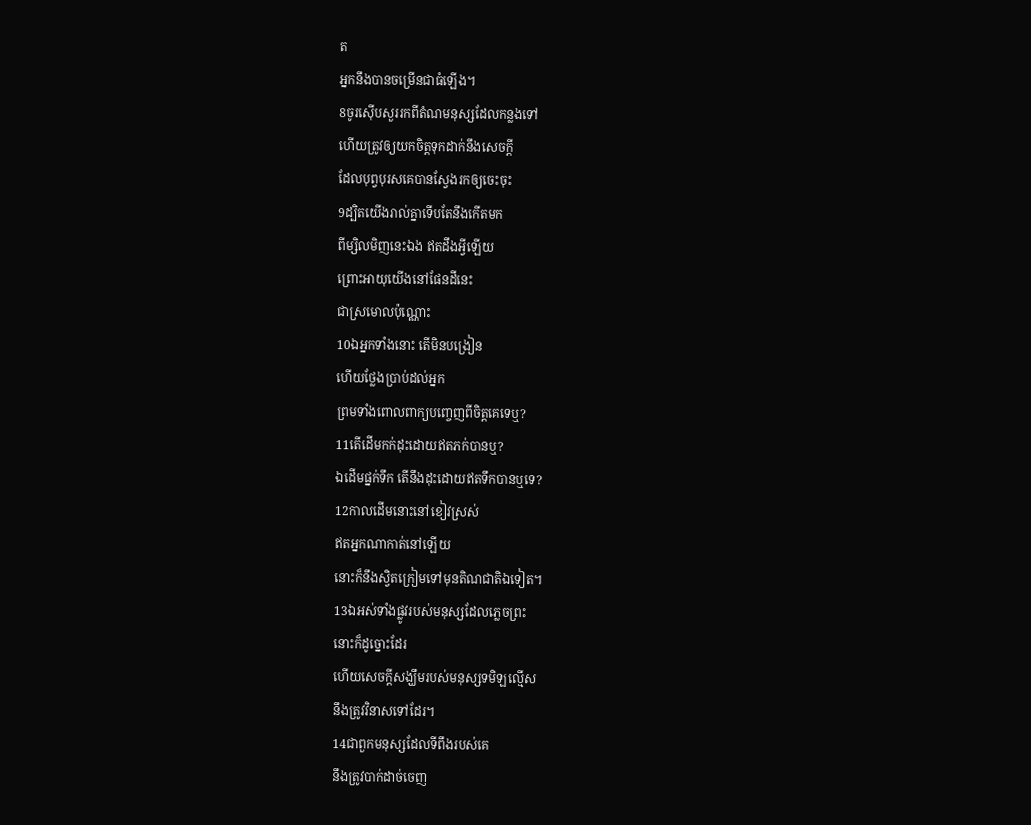ត
អ្នកនឹងបានចម្រើនជាធំឡើង។
8ចូរស៊ើបសួររកពីតំណមនុស្សដែលកន្លងទៅ
ហើយត្រូវឲ្យយកចិត្តទុកដាក់នឹងសេចក្ដី
ដែលបុព្វបុរសគេបានស្វែងរកឲ្យចេះចុះ
9ដ្បិតយើងរាល់គ្នាទើបតែនឹងកើតមក
ពីម្សិលមិញនេះឯង ឥតដឹងអ្វីឡើយ
ព្រោះអាយុយើងនៅផែនដីនេះ
ជាស្រមោលប៉ុណ្ណោះ
10ឯអ្នកទាំងនោះ តើមិនបង្រៀន
ហើយថ្លែងប្រាប់ដល់អ្នក
ព្រមទាំងពោលពាក្យបញ្ចេញពីចិត្តគេទេឬ?
11តើដើមកក់ដុះដោយឥតភក់បានឬ?
ឯដើមផ្នក់ទឹក តើនឹងដុះដោយឥតទឹកបានឬទេ?
12កាលដើមនោះនៅខៀវស្រស់
ឥតអ្នកណាកាត់នៅឡើយ
នោះក៏នឹងស្វិតក្រៀមទៅមុនតិណជាតិឯទៀត។
13ឯអស់ទាំងផ្លូវរបស់មនុស្សដែលភ្លេចព្រះ
នោះក៏ដូច្នោះដែរ
ហើយសេចក្ដីសង្ឃឹមរបស់មនុស្សទមិឡល្មើស
នឹងត្រូវវិនាសទៅដែរ។
14ជាពួកមនុស្សដែលទីពឹងរបស់គេ
នឹងត្រូវបាក់ដាច់ចេញ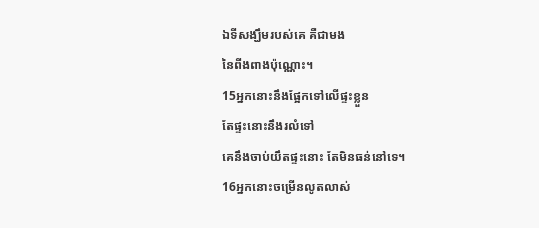ឯទីសង្ឃឹមរបស់គេ គឺជាមង
នៃពីងពាងប៉ុណ្ណោះ។
15អ្នកនោះនឹងផ្អែកទៅលើផ្ទះខ្លួន
តែផ្ទះនោះនឹងរលំទៅ
គេនឹងចាប់យឹតផ្ទះនោះ តែមិនធន់នៅទេ។
16អ្នកនោះចម្រើនលូតលាស់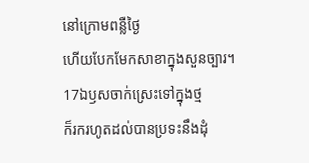នៅក្រោមពន្លឺថ្ងៃ
ហើយបែកមែកសាខាក្នុងសួនច្បារ។
17ឯឫសចាក់ស្រេះទៅក្នុងថ្ម
ក៏រករហូតដល់បានប្រទះនឹងដុំ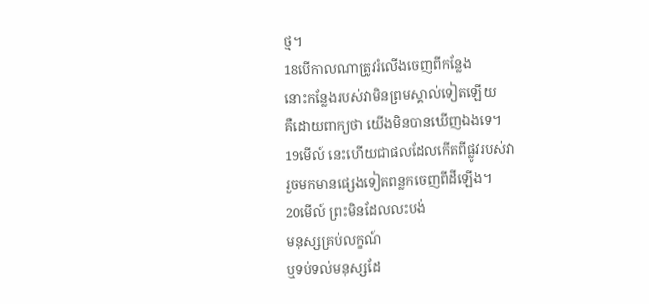ថ្ម។
18បើកាលណាត្រូវរំលើងចេញពីកន្លែង
នោះកន្លែងរបស់វាមិនព្រមស្គាល់ទៀតឡើយ
គឺដោយពាក្យថា យើងមិនបានឃើញឯងទេ។
19មើល៍ នេះហើយជាផលដែលកើតពីផ្លូវរបស់វា
រួចមកមានផ្សេងទៀតពន្លកចេញពីដីឡើង។
20មើល៍ ព្រះមិនដែលលះបង់
មនុស្សគ្រប់លក្ខណ៍
ឬទប់ទល់មនុស្សដែ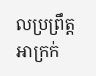លប្រព្រឹត្តអាក្រក់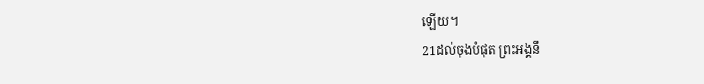ឡើយ។
21ដល់ចុងបំផុត ព្រះអង្គនឹ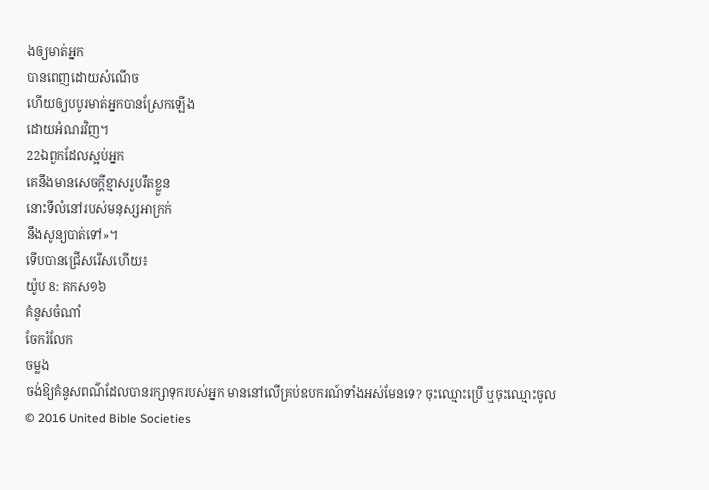ងឲ្យមាត់អ្នក
បានពេញដោយសំណើច
ហើយឲ្យបបូរមាត់អ្នកបានស្រែកឡើង
ដោយអំណរវិញ។
22ឯពួកដែលស្អប់អ្នក
គេនឹងមានសេចក្ដីខ្មាសរួបរឹតខ្លួន
នោះទីលំនៅរបស់មនុស្សអាក្រក់
នឹងសូន្យបាត់ទៅ»។
ទើបបានជ្រើសរើសហើយ៖
យ៉ូប 8: គកស១៦
គំនូសចំណាំ
ចែករំលែក
ចម្លង
ចង់ឱ្យគំនូសពណ៌ដែលបានរក្សាទុករបស់អ្នក មាននៅលើគ្រប់ឧបករណ៍ទាំងអស់មែនទេ? ចុះឈ្មោះប្រើ ឬចុះឈ្មោះចូល
© 2016 United Bible Societies